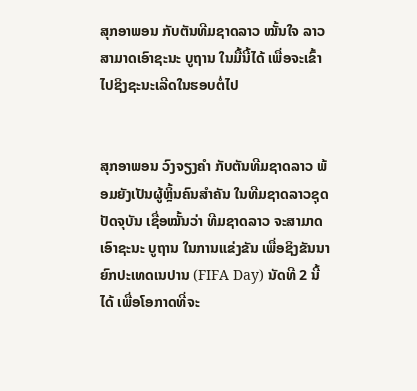ສຸກອາພອນ ກັບຕັນທີມຊາດລາວ ໝັ້ນໃຈ ລາວສາມາດເອົາຊະນະ ບູຖານ ໃນມື້ນີ້ໄດ້ ເພື່ອຈະເຂົ້າໄປຊິງຊະນະເລີດໃນຮອບຕໍ່ໄປ


ສຸກອາພອນ ວົງຈຽງຄຳ ກັບຕັນທີມຊາດລາວ ພ້ອມຍັງເປັນຜູ້ຫຼິ້ນຄົນສຳຄັນ ໃນທີມຊາດລາວຊຸດປັດຈຸບັນ ເຊື່ອໝັ້ນວ່າ ທີມຊາດລາວ ຈະສາມາດເອົາຊະນະ ບູຖານ ໃນການແຂ່ງຂັນ ເພື່ອຊິງຂັນນາຍົກປະເທດເນປານ (FIFA Day) ນັດທີ 2 ນີ້ໄດ້ ເພື່ອໂອກາດທີ່ຈະ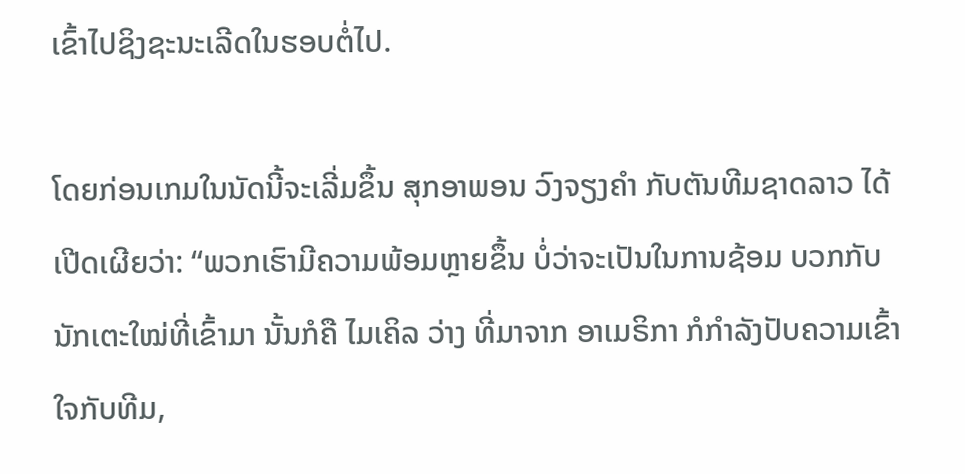ເຂົ້າໄປຊິງຊະນະເລີດໃນຮອບຕໍ່ໄປ.

ໂດຍກ່ອນເກມໃນນັດນີ້ຈະເລີ່ມຂຶ້ນ ສຸກອາພອນ ວົງຈຽງຄຳ ກັບຕັນທີມຊາດລາວ ໄດ້ເປີດເຜີຍວ່າ: “ພວກເຮົາມີຄວາມພ້ອມຫຼາຍຂຶ້ນ ບໍ່ວ່າຈະເປັນໃນການຊ້ອມ ບວກກັບນັກເຕະໃໝ່ທີ່ເຂົ້າມາ ນັ້ນກໍຄື ໄມເຄິລ ວ່າງ ທີ່ມາຈາກ ອາເມຣິກາ ກໍກຳລັງປັບຄວາມເຂົ້າໃຈກັບທີມ,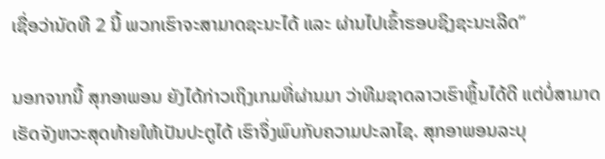ເຊື່ອວ່ານັດທີ 2 ນີ້ ພວກເຮົາຈະສາມາດຊະນະໄດ້ ແລະ ຜ່ານໄປເຂົ້າຮອບຊິງຊະນະເລີດ”

ນອກຈາກນີ້ ສຸກອາພອນ ຍັງໄດ້ກ່າວເຖິງເກມທີ່ຜ່ານມາ ວ່າທີມຊາດລາວເຮົາຫຼິ້ນໄດ້ດີ ແຕ່ບໍ່ສາມາດເຮັດຈັງຫວະສຸດທ້າຍໃຫ້ເປັນປະຕູໄດ້ ເຮົາຈຶ່ງພົບກັບຄວາມປະລາໄຊ. ສຸກອາພອນລະບຸ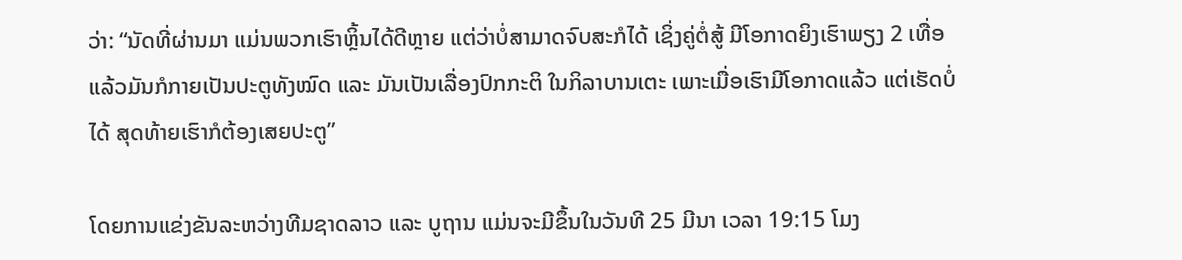ວ່າ: “ນັດທີ່ຜ່ານມາ ແມ່ນພວກເຮົາຫຼິ້ນໄດ້ດີຫຼາຍ ແຕ່ວ່າບໍ່ສາມາດຈົບສະກໍໄດ້ ເຊິ່ງຄູ່ຕໍ່ສູ້ ມີໂອກາດຍິງເຮົາພຽງ 2 ເທື່ອ ແລ້ວມັນກໍກາຍເປັນປະຕູທັງໝົດ ແລະ ມັນເປັນເລື່ອງປົກກະຕິ ໃນກິລາບານເຕະ ເພາະເມື່ອເຮົາມີໂອກາດແລ້ວ ແຕ່ເຮັດບໍ່ໄດ້ ສຸດທ້າຍເຮົາກໍຕ້ອງເສຍປະຕູ”

ໂດຍການແຂ່ງຂັນລະຫວ່າງທີມຊາດລາວ ແລະ ບູຖານ ແມ່ນຈະມີຂຶ້ນໃນວັນທີ 25 ມີນາ ເວລາ 19:15 ໂມງ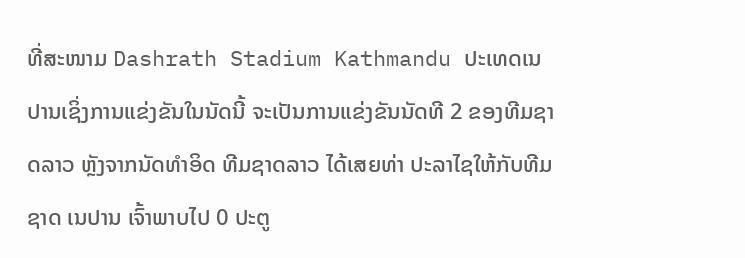ທີ່ສະໜາມ Dashrath Stadium Kathmandu ປະເທດເນປານເຊິ່ງການແຂ່ງຂັນໃນນັດນີ້ ຈະເປັນການແຂ່ງຂັນນັດທີ 2 ຂອງທີມຊາດລາວ ຫຼັງຈາກນັດທຳອິດ ທີມຊາດລາວ ໄດ້ເສຍທ່າ ປະລາໄຊໃຫ້ກັບທີມຊາດ ເນປານ ເຈົ້າພາບໄປ 0 ປະຕູ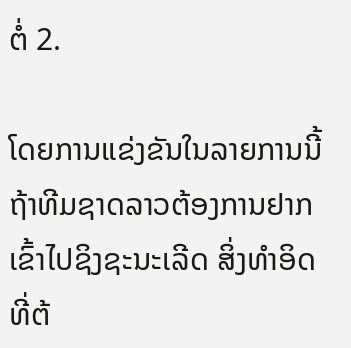ຕໍ່ 2.

ໂດຍການແຂ່ງຂັນໃນລາຍການນີ້ ຖ້າທີມຊາດລາວຕ້ອງການຢາກເຂົ້າໄປຊິງຊະນະເລີດ ສິ່ງທຳອິດທີ່ຕ້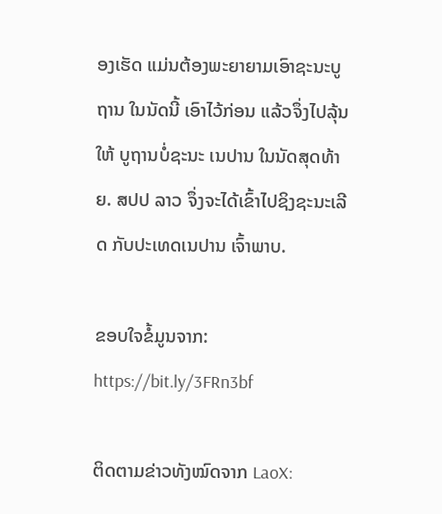ອງເຮັດ ແມ່ນຕ້ອງພະຍາຍາມເອົາຊະນະບູຖານ ໃນນັດນີ້ ເອົາໄວ້ກ່ອນ ແລ້ວຈຶ່ງໄປລຸ້ນໃຫ້ ບູຖານບໍ່ຊະນະ ເນປານ ໃນນັດສຸດທ້າຍ. ສປປ ລາວ ຈຶ່ງຈະໄດ້ເຂົ້າໄປຊິງຊະນະເລີດ ກັບປະເທດເນປານ ເຈົ້າພາບ.

ຂອບໃຈຂໍ້ມູນຈາກ: https://bit.ly/3FRn3bf

ຕິດຕາມຂ່າວທັງໝົດຈາກ LaoX: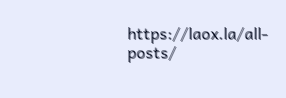https://laox.la/all-posts/